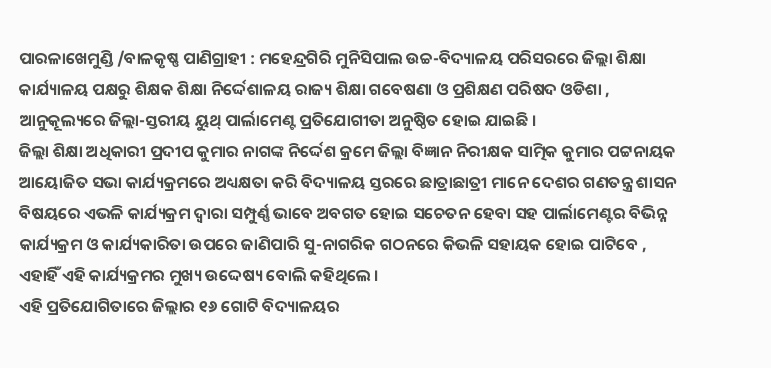ପାରଳାଖେମୁଣ୍ଡି /ବାଳକୃଷ୍ଣ ପାଣିଗ୍ରାହୀ : ମହେନ୍ଦ୍ରଗିରି ମୁନିସିପାଲ ଉଚ୍ଚ-ବିଦ୍ୟାଳୟ ପରିସରରେ ଜିଲ୍ଲା ଶିକ୍ଷା କାର୍ଯ୍ୟାଳୟ ପକ୍ଷରୁ ଶିକ୍ଷକ ଶିକ୍ଷା ନିର୍ଦ୍ଦେଶାଳୟ ରାଜ୍ୟ ଶିକ୍ଷା ଗବେଷଣା ଓ ପ୍ରଶିକ୍ଷଣ ପରିଷଦ ଓଡିଶା , ଆନୁକୂଲ୍ୟରେ ଜିଲ୍ଲା-ସ୍ତରୀୟ ୟୁଥ୍ ପାର୍ଲାମେଣ୍ଟ ପ୍ରତିଯୋଗୀତା ଅନୁଷ୍ଠିତ ହୋଇ ଯାଇଛି ।
ଜିଲ୍ଲା ଶିକ୍ଷା ଅଧିକାରୀ ପ୍ରଦୀପ କୁମାର ନାଗଙ୍କ ନିର୍ଦ୍ଦେଶ କ୍ରମେ ଜିଲ୍ଲା ବିଜ୍ଞାନ ନିରୀକ୍ଷକ ସାତ୍ମିକ କୁମାର ପଟ୍ଟନାୟକ ଆୟୋଜିତ ସଭା କାର୍ଯ୍ୟକ୍ରମରେ ଅଧ୍ୟକ୍ଷତା କରି ବିଦ୍ୟାଳୟ ସ୍ତରରେ ଛାତ୍ରାଛାତ୍ରୀ ମାନେ ଦେଶର ଗଣତନ୍ତ୍ର ଶାସନ ବିଷୟରେ ଏଭଳି କାର୍ଯ୍ୟକ୍ରମ ଦ୍ୱାରା ସମ୍ପୁର୍ଣ୍ଣ ଭାବେ ଅବଗତ ହୋଇ ସଚେତନ ହେବା ସହ ପାର୍ଲାମେଣ୍ଟର ବିଭିନ୍ନ କାର୍ଯ୍ୟକ୍ରମ ଓ କାର୍ଯ୍ୟକାରିତା ଉପରେ ଜାଣିପାରି ସୁ-ନାଗରିକ ଗଠନରେ କିଭଳି ସହାୟକ ହୋଇ ପାଟିବେ , ଏହାହିଁ ଏହି କାର୍ଯ୍ୟକ୍ରମର ମୁଖ୍ୟ ଉଦ୍ଦେଷ୍ୟ ବୋଲି କହିଥିଲେ ।
ଏହି ପ୍ରତିଯୋଗିତାରେ ଜିଲ୍ଲାର ୧୬ ଗୋଟି ବିଦ୍ୟାଳୟର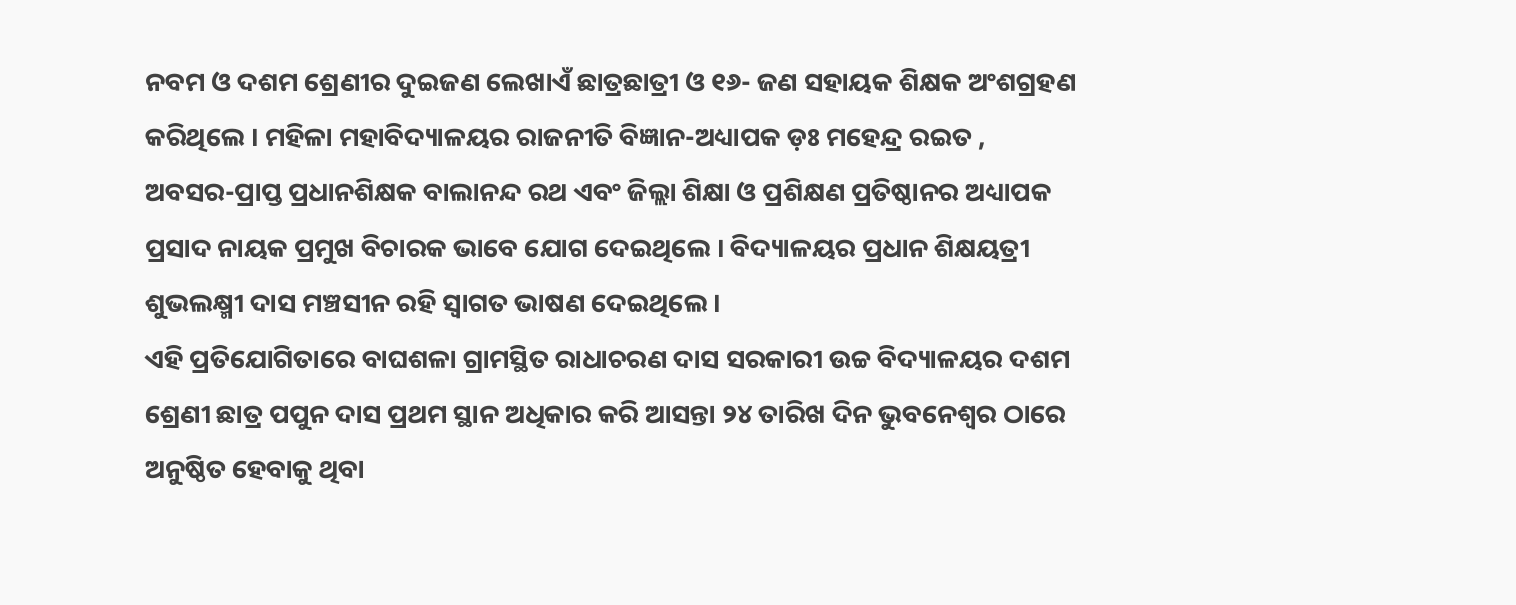ନବମ ଓ ଦଶମ ଶ୍ରେଣୀର ଦୁଇଜଣ ଲେଖାଏଁ ଛାତ୍ରଛାତ୍ରୀ ଓ ୧୬- ଜଣ ସହାୟକ ଶିକ୍ଷକ ଅଂଶଗ୍ରହଣ କରିଥିଲେ । ମହିଳା ମହାବିଦ୍ୟାଳୟର ରାଜନୀତି ବିଜ୍ଞାନ-ଅଧ୍ୟାପକ ଡ଼ଃ ମହେନ୍ଦ୍ର ରଇତ , ଅବସର-ପ୍ରାପ୍ତ ପ୍ରଧାନଶିକ୍ଷକ ବାଲାନନ୍ଦ ରଥ ଏବଂ ଜିଲ୍ଲା ଶିକ୍ଷା ଓ ପ୍ରଶିକ୍ଷଣ ପ୍ରତିଷ୍ଠାନର ଅଧ୍ୟାପକ ପ୍ରସାଦ ନାୟକ ପ୍ରମୁଖ ବିଚାରକ ଭାବେ ଯୋଗ ଦେଇଥିଲେ । ବିଦ୍ୟାଳୟର ପ୍ରଧାନ ଶିକ୍ଷୟତ୍ରୀ ଶୁଭଲକ୍ଷ୍ମୀ ଦାସ ମଞ୍ଚସୀନ ରହି ସ୍ୱାଗତ ଭାଷଣ ଦେଇଥିଲେ ।
ଏହି ପ୍ରତିଯୋଗିତାରେ ବାଘଶଳା ଗ୍ରାମସ୍ଥିତ ରାଧାଚରଣ ଦାସ ସରକାରୀ ଉଚ୍ଚ ବିଦ୍ୟାଳୟର ଦଶମ ଶ୍ରେଣୀ ଛାତ୍ର ପପୁନ ଦାସ ପ୍ରଥମ ସ୍ଥାନ ଅଧିକାର କରି ଆସନ୍ତା ୨୪ ତାରିଖ ଦିନ ଭୁବନେଶ୍ୱର ଠାରେ ଅନୁଷ୍ଠିତ ହେବାକୁ ଥିବା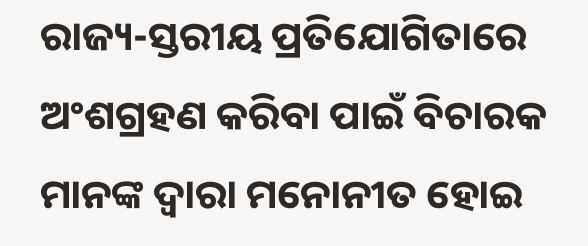ରାଜ୍ୟ-ସ୍ତରୀୟ ପ୍ରତିଯୋଗିତାରେ ଅଂଶଗ୍ରହଣ କରିବା ପାଇଁ ବିଚାରକ ମାନଙ୍କ ଦ୍ୱାରା ମନୋନୀତ ହୋଇ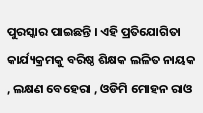ପୁରସ୍କାର ପାଇଛନ୍ତି । ଏହି ପ୍ରତିଯୋଗିତା କାର୍ଯ୍ୟକ୍ରମକୁ ବରିଷ୍ଠ ଶିକ୍ଷକ ଲଳିତ ନାୟକ , ଲକ୍ଷଣ ବେହେରା , ଓଡିମି ମୋହନ ରାଓ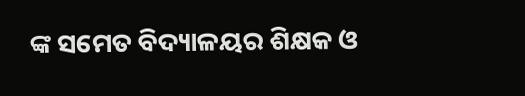ଙ୍କ ସମେତ ବିଦ୍ୟାଳୟର ଶିକ୍ଷକ ଓ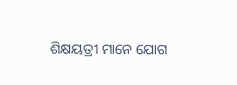ଶିକ୍ଷୟତ୍ରୀ ମାନେ ଯୋଗ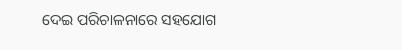ଦେଇ ପରିଚାଳନାରେ ସହଯୋଗ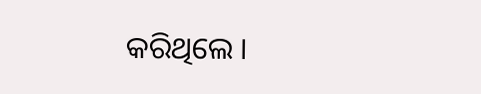କରିଥିଲେ ।